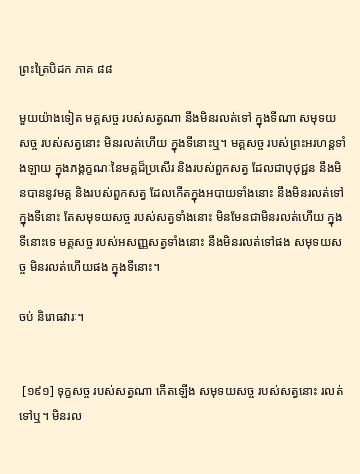ព្រះត្រៃបិដក ភាគ ៨៨

មួយយ៉ាងទៀត មគ្គសច្ច របស់សត្វណា នឹងមិនរលត់ទៅ ក្នុងទីណា សមុទយសច្ច របស់សត្វនោះ មិនរលត់ហើយ ក្នុងទីនោះឬ។ មគ្គសច្ច របស់ព្រះអរហន្តទាំងឡាយ ក្នុងភង្គក្ខណៈនៃមគ្គដ៏ប្រសើរ និងរបស់ពួកសត្វ ដែលជាបុថុជ្ជន នឹងមិនបាននូវមគ្គ និងរបស់ពួកសត្វ ដែលកើតក្នុងអបាយទាំងនោះ នឹងមិនរលត់ទៅ ក្នុងទីនោះ តែសមុទយសច្ច របស់សត្វទាំងនោះ មិនមែនជាមិនរលត់ហើយ ក្នុងទីនោះទេ មគ្គសច្ច របស់អសញ្ញសត្វទាំងនោះ នឹងមិនរលត់ទៅផង សមុទយសច្ច មិនរលត់ហើយផង ក្នុងទីនោះ។

ចប់ និរោធវារៈ។


 [១៩១] ទុក្ខសច្ច របស់សត្វណា កើតឡើង សមុទយសច្ច របស់សត្វនោះ រលត់ទៅឬ។ មិនរល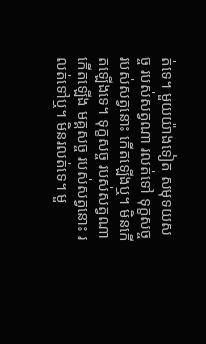ត់ទេ។ មួយយ៉ាងទៀត សមុទយសច្ច របស់សត្វណា រលត់ទៅ ទុក្ខសច្ច របស់សត្វនោះ កើតឡើងឬ។ មិនកើតឡើងទេ។ ទុក្ខសច្ច របស់សត្វណា កើតឡើង មគ្គសច្ច របស់សត្វនោះ រលត់ទៅឬ។ មិនរលត់ទេ។ មួ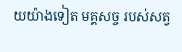យយ៉ាងទៀត មគ្គសច្ច របស់សត្វ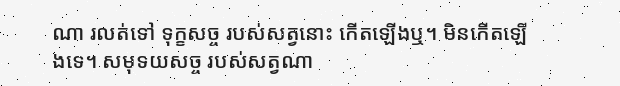ណា រលត់ទៅ ទុក្ខសច្ច របស់សត្វនោះ កើតឡើងឬ។ មិនកើតឡើងទេ។ សមុទយសច្ច របស់សត្វណា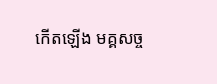កើតឡើង មគ្គសច្ច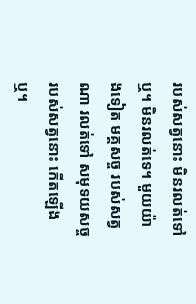របស់សត្វនោះ មិនរលត់ទៅឬ។ មិនរលត់ទេ។ មួយយ៉ាងទៀត មគ្គសច្ច របស់សត្វណា រលត់ទៅ សមុទយសច្ច របស់សត្វនោះ កើតឡើងឬ។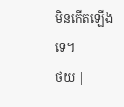មិនកើតឡើងទេ។
ថយ |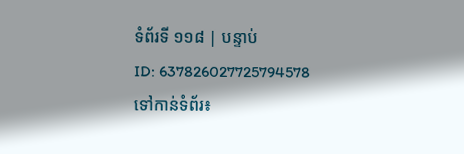ទំព័រទី ១១៨ | បន្ទាប់
ID: 637826027725794578
ទៅកាន់ទំព័រ៖